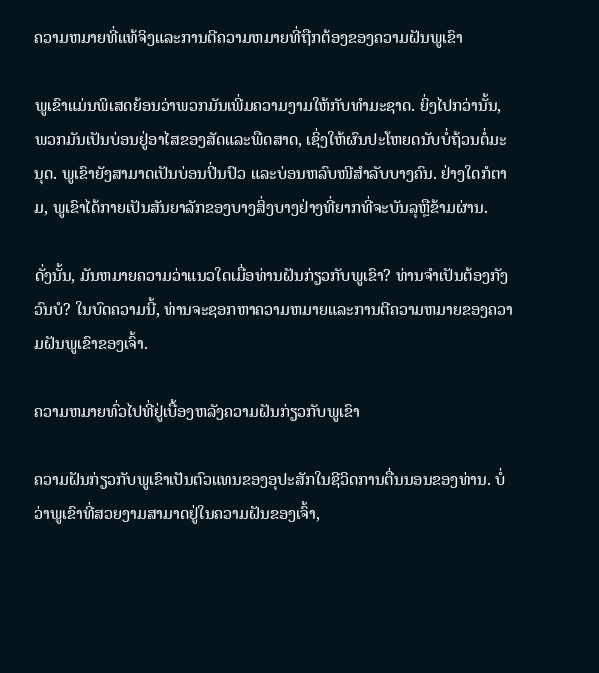ຄວາມຫມາຍທີ່ແທ້ຈິງແລະການຕີຄວາມຫມາຍທີ່ຖືກຕ້ອງຂອງຄວາມຝັນພູເຂົາ

ພູເຂົາແມ່ນພິເສດຍ້ອນວ່າພວກມັນເພີ່ມຄວາມງາມໃຫ້ກັບທໍາມະຊາດ. ຍິ່ງໄປກວ່ານັ້ນ, ພວກມັນເປັນບ່ອນຢູ່ອາໄສຂອງສັດແລະພືດສາດ, ເຊິ່ງໃຫ້ຜົນປະໂຫຍດນັບບໍ່ຖ້ວນຕໍ່ມະນຸດ. ພູເຂົາຍັງສາມາດເປັນບ່ອນປິ່ນປົວ ແລະບ່ອນຫລົບໜີສຳລັບບາງຄົນ. ຢ່າງໃດກໍຕາມ, ພູເຂົາໄດ້ກາຍເປັນສັນຍາລັກຂອງບາງສິ່ງບາງຢ່າງທີ່ຍາກທີ່ຈະບັນລຸຫຼືຂ້າມຜ່ານ.

ດັ່ງນັ້ນ, ມັນຫມາຍຄວາມວ່າແນວໃດເມື່ອທ່ານຝັນກ່ຽວກັບພູເຂົາ? ທ່ານຈໍາເປັນຕ້ອງກັງວົນບໍ? ໃນບົດຄວາມນີ້, ທ່ານຈະຊອກຫາຄວາມຫມາຍແລະການຕີຄວາມຫມາຍຂອງຄວາມຝັນພູເຂົາຂອງເຈົ້າ.

ຄວາມຫມາຍທົ່ວໄປທີ່ຢູ່ເບື້ອງຫລັງຄວາມຝັນກ່ຽວກັບພູເຂົາ

ຄວາມຝັນກ່ຽວກັບພູເຂົາເປັນຕົວແທນຂອງອຸປະສັກໃນຊີວິດການຕື່ນນອນຂອງທ່ານ. ບໍ່ວ່າພູເຂົາທີ່ສວຍງາມສາມາດຢູ່ໃນຄວາມຝັນຂອງເຈົ້າ,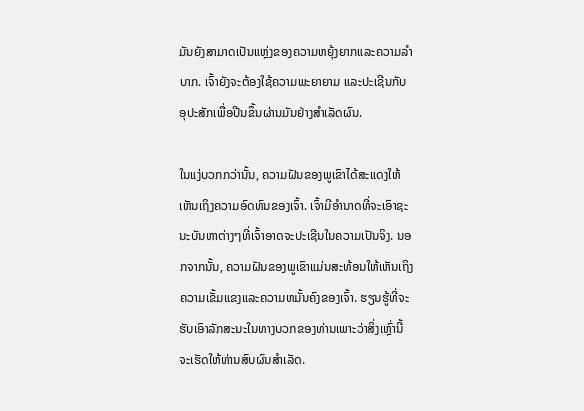ມັນຍັງສາມາດເປັນແຫຼ່ງຂອງຄວາມຫຍຸ້ງຍາກແລະຄວາມລໍາບາກ. ເຈົ້າຍັງຈະຕ້ອງໃຊ້ຄວາມພະຍາຍາມ ແລະປະເຊີນກັບອຸປະສັກເພື່ອປີນຂຶ້ນຜ່ານມັນຢ່າງສຳເລັດຜົນ.

ໃນແງ່ບວກກວ່ານັ້ນ, ຄວາມຝັນຂອງພູເຂົາໄດ້ສະແດງໃຫ້ເຫັນເຖິງຄວາມອົດທົນຂອງເຈົ້າ. ເຈົ້າມີອໍານາດທີ່ຈະເອົາຊະນະບັນຫາຕ່າງໆທີ່ເຈົ້າອາດຈະປະເຊີນໃນຄວາມເປັນຈິງ. ນອກຈາກນັ້ນ, ຄວາມຝັນຂອງພູເຂົາແມ່ນສະທ້ອນໃຫ້ເຫັນເຖິງຄວາມເຂັ້ມແຂງແລະຄວາມຫມັ້ນຄົງຂອງເຈົ້າ. ຮຽນຮູ້ທີ່ຈະຮັບເອົາລັກສະນະໃນທາງບວກຂອງທ່ານເພາະວ່າສິ່ງເຫຼົ່ານີ້ຈະເຮັດໃຫ້ທ່ານສົບຜົນສໍາເລັດ.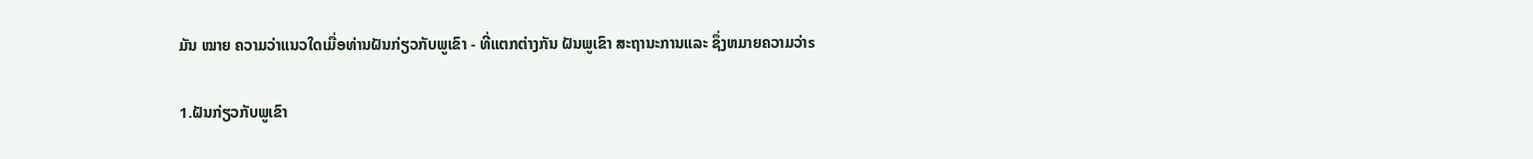ມັນ ໝາຍ ຄວາມວ່າແນວໃດເມື່ອທ່ານຝັນກ່ຽວກັບພູເຂົາ - ທີ່ແຕກຕ່າງກັນ ຝັນພູເຂົາ ສະຖານະການແລະ ຊຶ່ງຫມາຍຄວາມວ່າs

1.ຝັນກ່ຽວກັບພູເຂົາ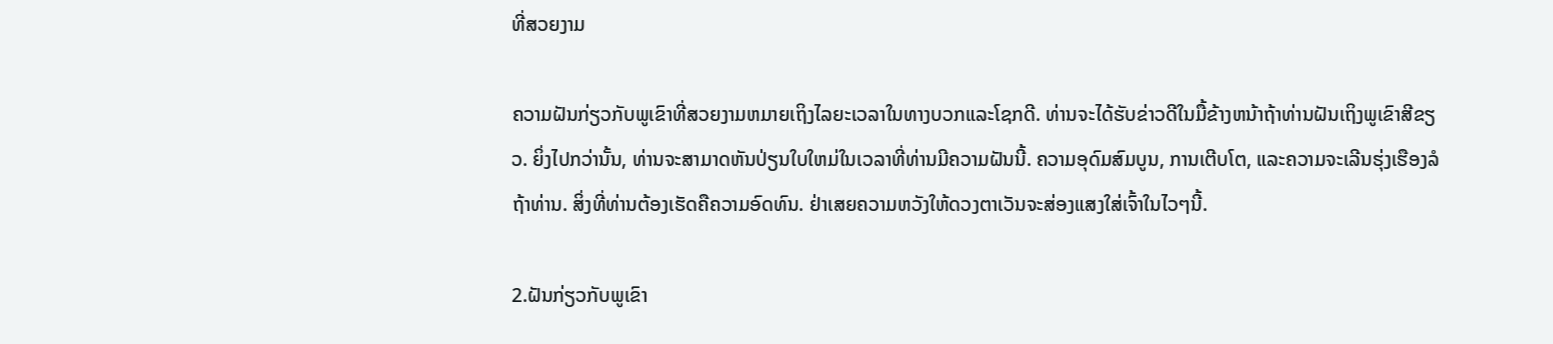ທີ່ສວຍງາມ

ຄວາມຝັນກ່ຽວກັບພູເຂົາທີ່ສວຍງາມຫມາຍເຖິງໄລຍະເວລາໃນທາງບວກແລະໂຊກດີ. ທ່ານຈະໄດ້ຮັບຂ່າວດີໃນມື້ຂ້າງຫນ້າຖ້າທ່ານຝັນເຖິງພູເຂົາສີຂຽວ. ຍິ່ງໄປກວ່ານັ້ນ, ທ່ານຈະສາມາດຫັນປ່ຽນໃບໃຫມ່ໃນເວລາທີ່ທ່ານມີຄວາມຝັນນີ້. ຄວາມອຸດົມສົມບູນ, ການເຕີບໂຕ, ແລະຄວາມຈະເລີນຮຸ່ງເຮືອງລໍຖ້າທ່ານ. ສິ່ງທີ່ທ່ານຕ້ອງເຮັດຄືຄວາມອົດທົນ. ຢ່າເສຍຄວາມຫວັງໃຫ້ດວງຕາເວັນຈະສ່ອງແສງໃສ່ເຈົ້າໃນໄວໆນີ້.

2.ຝັນກ່ຽວກັບພູເຂົາ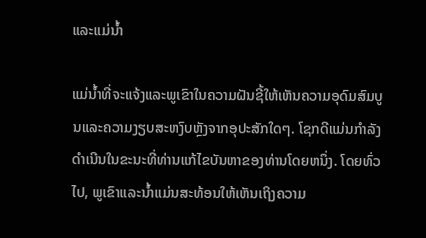ແລະແມ່ນ້ຳ

ແມ່ນ້ຳທີ່ຈະແຈ້ງແລະພູເຂົາໃນຄວາມຝັນຊີ້ໃຫ້ເຫັນຄວາມອຸດົມສົມບູນແລະຄວາມງຽບສະຫງົບຫຼັງຈາກອຸປະສັກໃດໆ. ໂຊກດີແມ່ນກໍາລັງດໍາເນີນໃນຂະນະທີ່ທ່ານແກ້ໄຂບັນຫາຂອງທ່ານໂດຍຫນຶ່ງ. ໂດຍທົ່ວໄປ, ພູເຂົາແລະນ້ຳແມ່ນສະທ້ອນໃຫ້ເຫັນເຖິງຄວາມ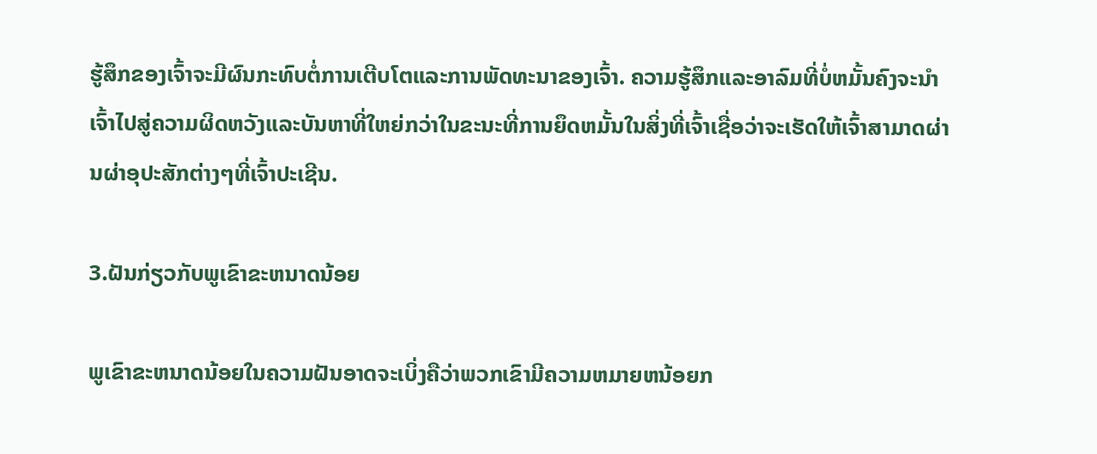ຮູ້ສຶກຂອງເຈົ້າຈະມີຜົນກະທົບຕໍ່ການເຕີບໂຕແລະການພັດທະນາຂອງເຈົ້າ. ຄວາມຮູ້ສຶກແລະອາລົມທີ່ບໍ່ຫມັ້ນຄົງຈະນໍາເຈົ້າໄປສູ່ຄວາມຜິດຫວັງແລະບັນຫາທີ່ໃຫຍ່ກວ່າໃນຂະນະທີ່ການຍຶດຫມັ້ນໃນສິ່ງທີ່ເຈົ້າເຊື່ອວ່າຈະເຮັດໃຫ້ເຈົ້າສາມາດຜ່ານຜ່າອຸປະສັກຕ່າງໆທີ່ເຈົ້າປະເຊີນ.

3.ຝັນກ່ຽວກັບພູເຂົາຂະຫນາດນ້ອຍ

ພູເຂົາຂະຫນາດນ້ອຍໃນຄວາມຝັນອາດຈະເບິ່ງຄືວ່າພວກເຂົາມີຄວາມຫມາຍຫນ້ອຍກ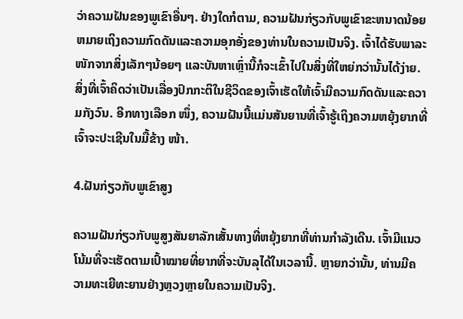ວ່າຄວາມຝັນຂອງພູເຂົາອື່ນໆ. ຢ່າງໃດກໍຕາມ, ຄວາມຝັນກ່ຽວກັບພູເຂົາຂະຫນາດນ້ອຍຫມາຍເຖິງຄວາມກົດດັນແລະຄວາມອຸກອັ່ງຂອງທ່ານໃນຄວາມເປັນຈິງ. ເຈົ້າໄດ້ຮັບພາລະໜັກຈາກສິ່ງເລັກໆນ້ອຍໆ ແລະບັນຫາເຫຼົ່ານີ້ກໍຈະເຂົ້າໄປໃນສິ່ງທີ່ໃຫຍ່ກວ່ານັ້ນໄດ້ງ່າຍ. ສິ່ງທີ່ເຈົ້າຄິດວ່າເປັນເລື່ອງປົກກະຕິໃນຊີວິດຂອງເຈົ້າເຮັດໃຫ້ເຈົ້າມີຄວາມກົດດັນແລະຄວາມກັງວົນ. ອີກທາງເລືອກ ໜຶ່ງ, ຄວາມຝັນນີ້ແມ່ນສັນຍານທີ່ເຈົ້າຮູ້ເຖິງຄວາມຫຍຸ້ງຍາກທີ່ເຈົ້າຈະປະເຊີນໃນມື້ຂ້າງ ໜ້າ.

4.ຝັນກ່ຽວກັບພູເຂົາສູງ

ຄວາມຝັນກ່ຽວກັບພູສູງສັນຍາລັກເສັ້ນທາງທີ່ຫຍຸ້ງຍາກທີ່ທ່ານກໍາລັງເດີນ. ເຈົ້າມີແນວໂນ້ມທີ່ຈະເຮັດຕາມເປົ້າໝາຍທີ່ຍາກທີ່ຈະບັນລຸໄດ້ໃນເວລານີ້. ຫຼາຍກວ່ານັ້ນ, ທ່ານມີຄວາມທະເຍີທະຍານຢ່າງຫຼວງຫຼາຍໃນຄວາມເປັນຈິງ.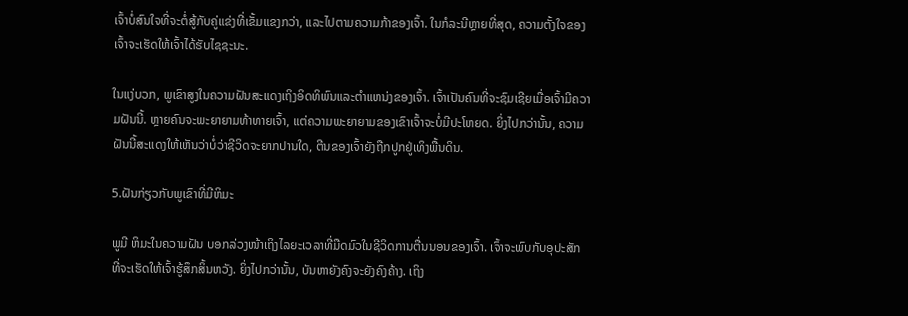ເຈົ້າບໍ່ສົນໃຈທີ່ຈະຕໍ່ສູ້ກັບຄູ່ແຂ່ງທີ່ເຂັ້ມແຂງກວ່າ, ແລະໄປຕາມຄວາມກ້າຂອງເຈົ້າ. ໃນກໍລະນີຫຼາຍທີ່ສຸດ, ຄວາມຕັ້ງໃຈຂອງເຈົ້າຈະເຮັດໃຫ້ເຈົ້າໄດ້ຮັບໄຊຊະນະ.

ໃນແງ່ບວກ, ພູເຂົາສູງໃນຄວາມຝັນສະແດງເຖິງອິດທິພົນແລະຕໍາແຫນ່ງຂອງເຈົ້າ. ເຈົ້າເປັນຄົນທີ່ຈະຊົມເຊີຍເມື່ອເຈົ້າມີຄວາມຝັນນີ້. ຫຼາຍຄົນຈະພະຍາຍາມທ້າທາຍເຈົ້າ, ແຕ່ຄວາມພະຍາຍາມຂອງເຂົາເຈົ້າຈະບໍ່ມີປະໂຫຍດ. ຍິ່ງໄປກວ່ານັ້ນ, ຄວາມຝັນນີ້ສະແດງໃຫ້ເຫັນວ່າບໍ່ວ່າຊີວິດຈະຍາກປານໃດ, ຕີນຂອງເຈົ້າຍັງຖືກປູກຢູ່ເທິງພື້ນດິນ.

5.ຝັນກ່ຽວກັບພູເຂົາທີ່ມີຫິມະ

ພູມີ ຫິມະໃນຄວາມຝັນ ບອກລ່ວງໜ້າເຖິງໄລຍະເວລາທີ່ມືດມົວໃນຊີວິດການຕື່ນນອນຂອງເຈົ້າ. ເຈົ້າຈະພົບກັບອຸປະສັກທີ່ຈະເຮັດໃຫ້ເຈົ້າຮູ້ສຶກສິ້ນຫວັງ. ຍິ່ງໄປກວ່ານັ້ນ, ບັນຫາຍັງຄົງຈະຍັງຄົງຄ້າງ. ເຖິງ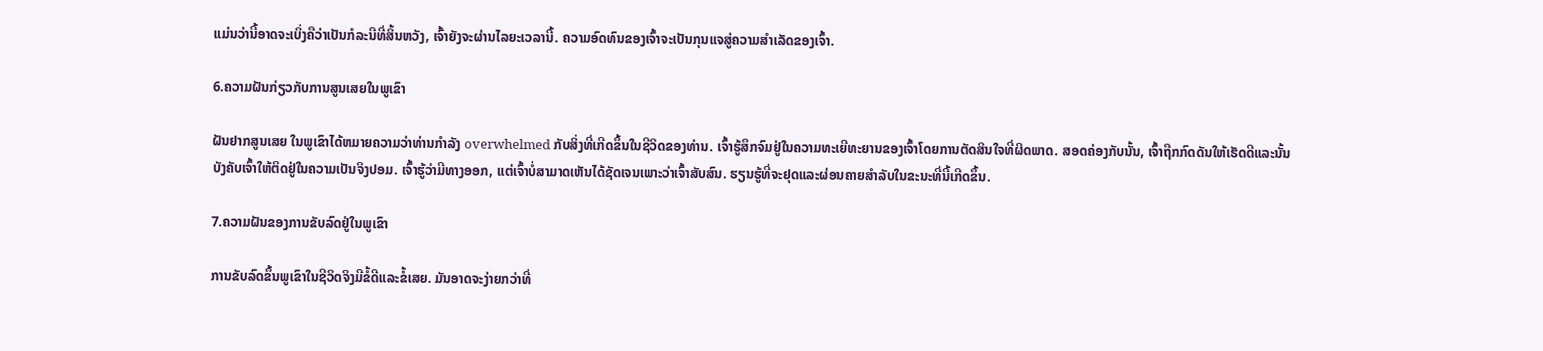ແມ່ນວ່ານີ້ອາດຈະເບິ່ງຄືວ່າເປັນກໍລະນີທີ່ສິ້ນຫວັງ, ເຈົ້າຍັງຈະຜ່ານໄລຍະເວລານີ້. ຄວາມອົດທົນຂອງເຈົ້າຈະເປັນກຸນແຈສູ່ຄວາມສໍາເລັດຂອງເຈົ້າ.

6.ຄວາມຝັນກ່ຽວກັບການສູນເສຍໃນພູເຂົາ

ຝັນຢາກສູນເສຍ ໃນພູເຂົາໄດ້ຫມາຍຄວາມວ່າທ່ານກໍາລັງ overwhelmed ກັບສິ່ງທີ່ເກີດຂຶ້ນໃນຊີວິດຂອງທ່ານ. ເຈົ້າຮູ້ສຶກຈົມຢູ່ໃນຄວາມທະເຍີທະຍານຂອງເຈົ້າໂດຍການຕັດສິນໃຈທີ່ຜິດພາດ. ສອດຄ່ອງກັບນັ້ນ, ເຈົ້າຖືກກົດດັນໃຫ້ເຮັດດີແລະນັ້ນບັງຄັບເຈົ້າໃຫ້ຕິດຢູ່ໃນຄວາມເປັນຈິງປອມ. ເຈົ້າຮູ້ວ່າມີທາງອອກ, ແຕ່ເຈົ້າບໍ່ສາມາດເຫັນໄດ້ຊັດເຈນເພາະວ່າເຈົ້າສັບສົນ. ຮຽນຮູ້ທີ່ຈະຢຸດແລະຜ່ອນຄາຍສໍາລັບໃນຂະນະທີ່ນີ້ເກີດຂຶ້ນ.

7.ຄວາມຝັນຂອງການຂັບລົດຢູ່ໃນພູເຂົາ

ການຂັບລົດຂຶ້ນພູເຂົາໃນຊີວິດຈິງມີຂໍ້ດີແລະຂໍ້ເສຍ. ມັນອາດຈະງ່າຍກວ່າທີ່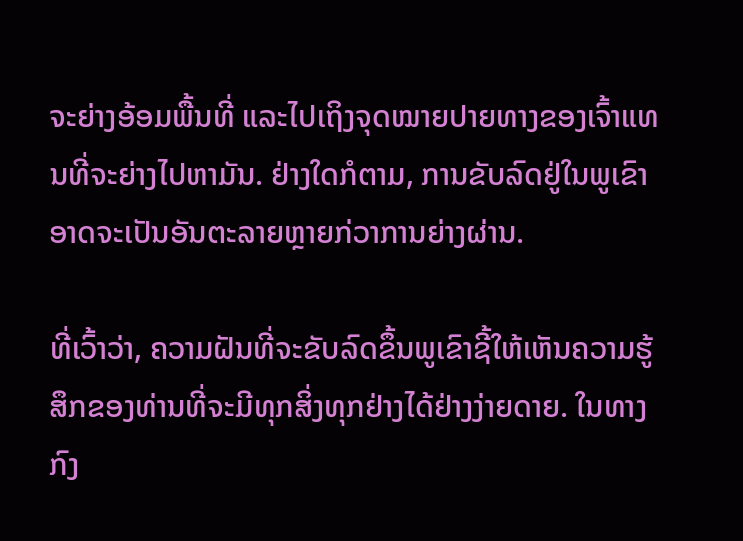ຈະຍ່າງອ້ອມພື້ນທີ່ ແລະໄປເຖິງຈຸດໝາຍປາຍທາງຂອງເຈົ້າແທນທີ່ຈະຍ່າງໄປຫາມັນ. ຢ່າງໃດກໍຕາມ, ການຂັບລົດຢູ່ໃນພູເຂົາອາດຈະເປັນອັນຕະລາຍຫຼາຍກ່ວາການຍ່າງຜ່ານ.

ທີ່ເວົ້າວ່າ, ຄວາມຝັນທີ່ຈະຂັບລົດຂຶ້ນພູເຂົາຊີ້ໃຫ້ເຫັນຄວາມຮູ້ສຶກຂອງທ່ານທີ່ຈະມີທຸກສິ່ງທຸກຢ່າງໄດ້ຢ່າງງ່າຍດາຍ. ໃນທາງກົງ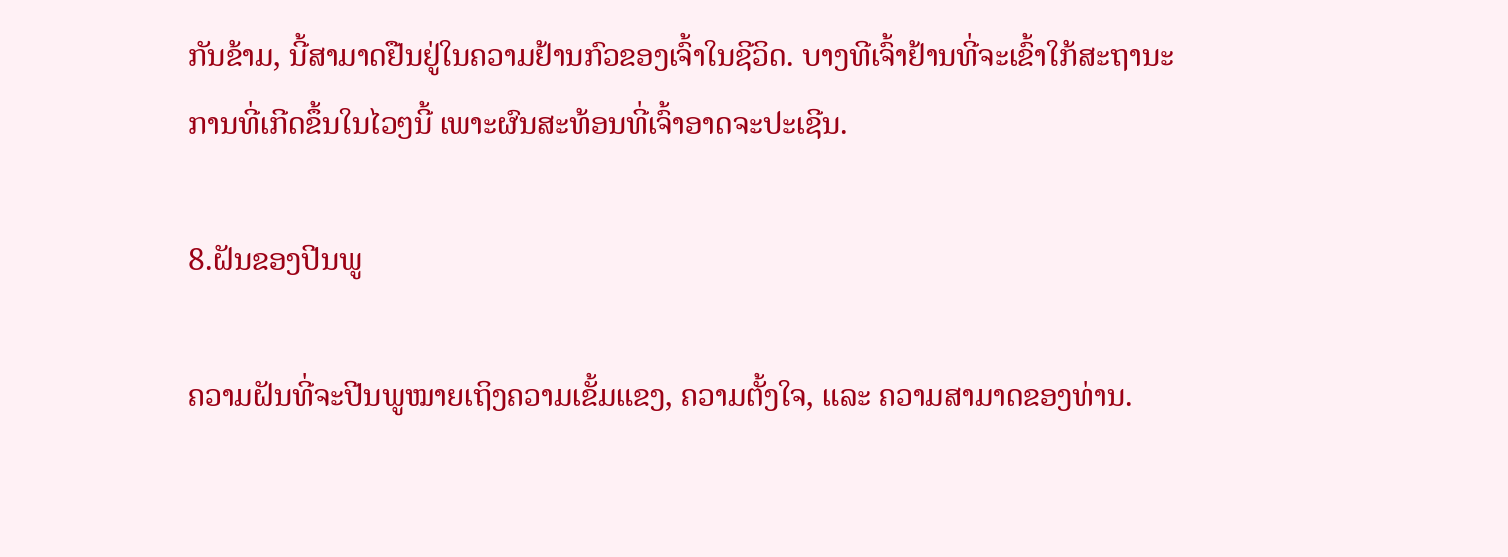ກັນຂ້າມ, ນີ້ສາມາດຢືນຢູ່ໃນຄວາມຢ້ານກົວຂອງເຈົ້າໃນຊີວິດ. ບາງທີເຈົ້າຢ້ານທີ່ຈະເຂົ້າໃກ້ສະຖານະການທີ່ເກີດຂຶ້ນໃນໄວໆນີ້ ເພາະຜົນສະທ້ອນທີ່ເຈົ້າອາດຈະປະເຊີນ.

8.ຝັນຂອງປີນພູ

ຄວາມຝັນທີ່ຈະປີນພູໝາຍເຖິງຄວາມເຂັ້ມແຂງ, ຄວາມຕັ້ງໃຈ, ແລະ ຄວາມສາມາດຂອງທ່ານ.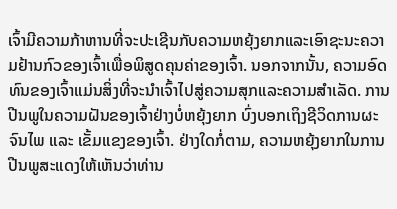ເຈົ້າມີຄວາມກ້າຫານທີ່ຈະປະເຊີນກັບຄວາມຫຍຸ້ງຍາກແລະເອົາຊະນະຄວາມຢ້ານກົວຂອງເຈົ້າເພື່ອພິສູດຄຸນຄ່າຂອງເຈົ້າ. ນອກຈາກນັ້ນ, ຄວາມອົດທົນຂອງເຈົ້າແມ່ນສິ່ງທີ່ຈະນໍາເຈົ້າໄປສູ່ຄວາມສຸກແລະຄວາມສໍາເລັດ. ການປີນພູໃນຄວາມຝັນຂອງເຈົ້າຢ່າງບໍ່ຫຍຸ້ງຍາກ ບົ່ງບອກເຖິງຊີວິດການຜະຈົນໄພ ແລະ ເຂັ້ມແຂງຂອງເຈົ້າ. ຢ່າງໃດກໍ່ຕາມ, ຄວາມຫຍຸ້ງຍາກໃນການປີນພູສະແດງໃຫ້ເຫັນວ່າທ່ານ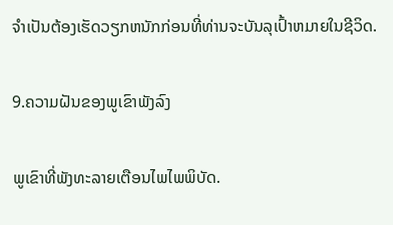ຈໍາເປັນຕ້ອງເຮັດວຽກຫນັກກ່ອນທີ່ທ່ານຈະບັນລຸເປົ້າຫມາຍໃນຊີວິດ.

9.ຄວາມຝັນຂອງພູເຂົາພັງລົງ

ພູເຂົາທີ່ພັງທະລາຍເຕືອນໄພໄພພິບັດ.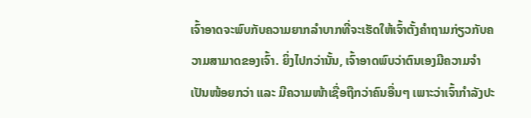ເຈົ້າອາດຈະພົບກັບຄວາມຍາກລໍາບາກທີ່ຈະເຮັດໃຫ້ເຈົ້າຕັ້ງຄໍາຖາມກ່ຽວກັບຄວາມສາມາດຂອງເຈົ້າ. ຍິ່ງໄປກວ່ານັ້ນ, ເຈົ້າອາດພົບວ່າຕົນເອງມີຄວາມຈຳເປັນໜ້ອຍກວ່າ ແລະ ມີຄວາມໜ້າເຊື່ອຖືກວ່າຄົນອື່ນໆ ເພາະວ່າເຈົ້າກຳລັງປະ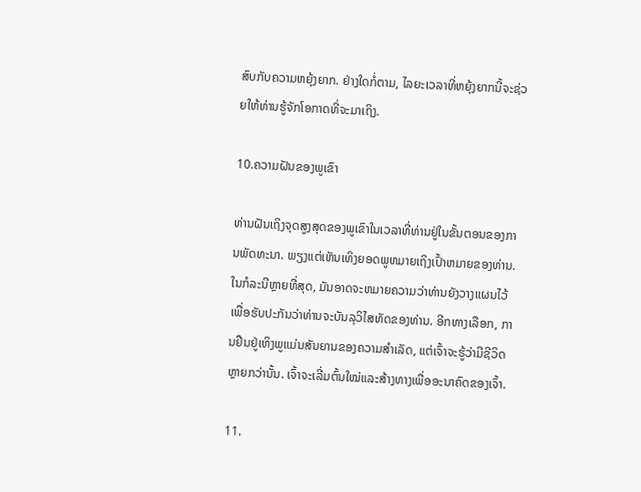ສົບກັບຄວາມຫຍຸ້ງຍາກ. ຢ່າງໃດກໍ່ຕາມ, ໄລຍະເວລາທີ່ຫຍຸ້ງຍາກນີ້ຈະຊ່ວຍໃຫ້ທ່ານຮູ້ຈັກໂອກາດທີ່ຈະມາເຖິງ.

10.ຄວາມຝັນຂອງພູເຂົາ

ທ່ານຝັນເຖິງຈຸດສູງສຸດຂອງພູເຂົາໃນເວລາທີ່ທ່ານຢູ່ໃນຂັ້ນຕອນຂອງການພັດທະນາ. ພຽງແຕ່ເຫັນເທິງຍອດພູຫມາຍເຖິງເປົ້າຫມາຍຂອງທ່ານ. ໃນກໍລະນີຫຼາຍທີ່ສຸດ, ມັນອາດຈະຫມາຍຄວາມວ່າທ່ານຍັງວາງແຜນໄວ້ເພື່ອຮັບປະກັນວ່າທ່ານຈະບັນລຸວິໄສທັດຂອງທ່ານ. ອີກທາງເລືອກ, ການຢືນຢູ່ເທິງພູແມ່ນສັນຍານຂອງຄວາມສໍາເລັດ, ແຕ່ເຈົ້າຈະຮູ້ວ່າມີຊີວິດຫຼາຍກວ່ານັ້ນ. ເຈົ້າຈະເລີ່ມຕົ້ນໃໝ່ແລະສ້າງທາງເພື່ອອະນາຄົດຂອງເຈົ້າ.

11.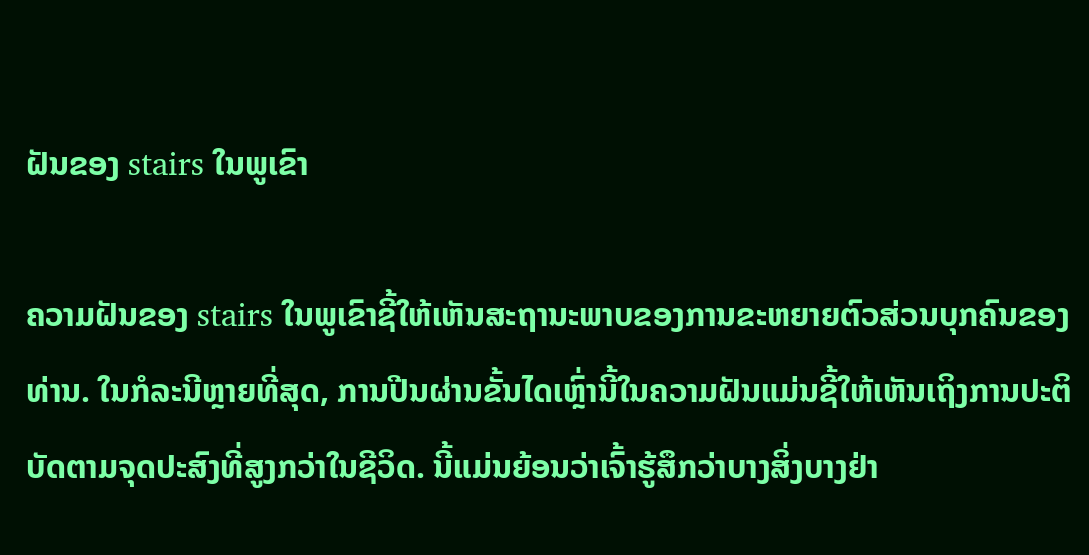ຝັນຂອງ stairs ໃນພູເຂົາ

ຄວາມຝັນຂອງ stairs ໃນພູເຂົາຊີ້ໃຫ້ເຫັນສະຖານະພາບຂອງການຂະຫຍາຍຕົວສ່ວນບຸກຄົນຂອງທ່ານ. ໃນກໍລະນີຫຼາຍທີ່ສຸດ, ການປີນຜ່ານຂັ້ນໄດເຫຼົ່ານີ້ໃນຄວາມຝັນແມ່ນຊີ້ໃຫ້ເຫັນເຖິງການປະຕິບັດຕາມຈຸດປະສົງທີ່ສູງກວ່າໃນຊີວິດ. ນີ້ແມ່ນຍ້ອນວ່າເຈົ້າຮູ້ສຶກວ່າບາງສິ່ງບາງຢ່າ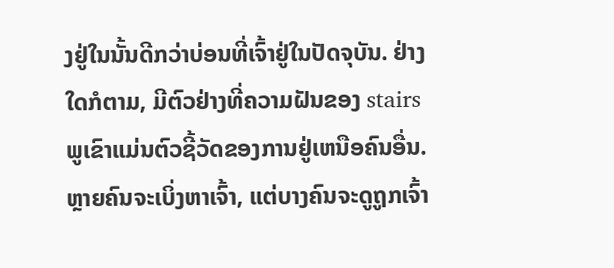ງຢູ່ໃນນັ້ນດີກວ່າບ່ອນທີ່ເຈົ້າຢູ່ໃນປັດຈຸບັນ. ຢ່າງໃດກໍຕາມ, ມີຕົວຢ່າງທີ່ຄວາມຝັນຂອງ stairs ພູເຂົາແມ່ນຕົວຊີ້ວັດຂອງການຢູ່ເຫນືອຄົນອື່ນ. ຫຼາຍຄົນຈະເບິ່ງຫາເຈົ້າ, ແຕ່ບາງຄົນຈະດູຖູກເຈົ້າ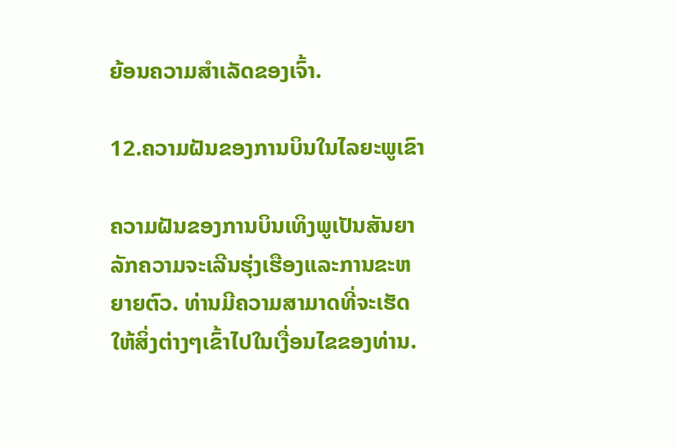ຍ້ອນຄວາມສຳເລັດຂອງເຈົ້າ.

12.ຄວາມຝັນຂອງການບິນໃນໄລຍະພູເຂົາ

ຄວາມຝັນຂອງການບິນເທິງພູເປັນສັນຍາລັກຄວາມຈະເລີນຮຸ່ງເຮືອງແລະການຂະຫຍາຍຕົວ. ທ່ານມີຄວາມສາມາດທີ່ຈະເຮັດໃຫ້ສິ່ງຕ່າງໆເຂົ້າໄປໃນເງື່ອນໄຂຂອງທ່ານ.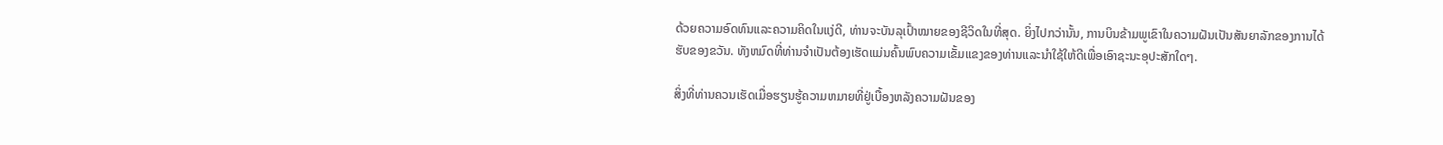ດ້ວຍຄວາມອົດທົນແລະຄວາມຄິດໃນແງ່ດີ, ທ່ານຈະບັນລຸເປົ້າໝາຍຂອງຊີວິດໃນທີ່ສຸດ. ຍິ່ງໄປກວ່ານັ້ນ, ການບິນຂ້າມພູເຂົາໃນຄວາມຝັນເປັນສັນຍາລັກຂອງການໄດ້ຮັບຂອງຂວັນ. ທັງຫມົດທີ່ທ່ານຈໍາເປັນຕ້ອງເຮັດແມ່ນຄົ້ນພົບຄວາມເຂັ້ມແຂງຂອງທ່ານແລະນໍາໃຊ້ໃຫ້ດີເພື່ອເອົາຊະນະອຸປະສັກໃດໆ.

ສິ່ງທີ່ທ່ານຄວນເຮັດເມື່ອຮຽນຮູ້ຄວາມຫມາຍທີ່ຢູ່ເບື້ອງຫລັງຄວາມຝັນຂອງ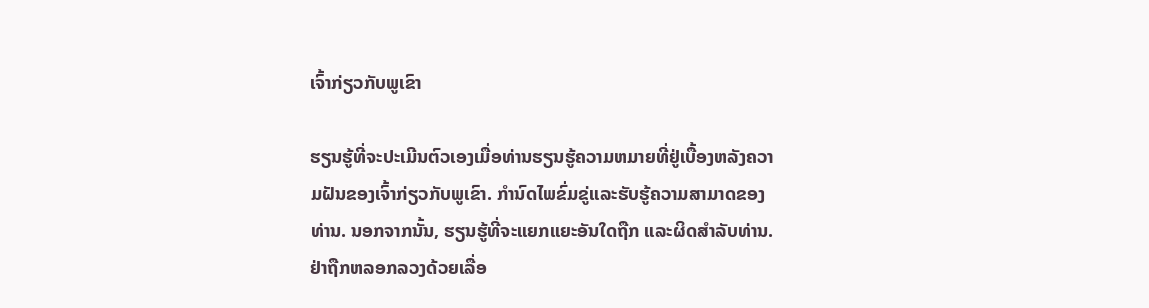ເຈົ້າກ່ຽວກັບພູເຂົາ

ຮຽນຮູ້ທີ່ຈະປະເມີນຕົວເອງເມື່ອທ່ານຮຽນຮູ້ຄວາມຫມາຍທີ່ຢູ່ເບື້ອງຫລັງຄວາມຝັນຂອງເຈົ້າກ່ຽວກັບພູເຂົາ. ກໍານົດໄພຂົ່ມຂູ່ແລະຮັບຮູ້ຄວາມສາມາດຂອງທ່ານ. ນອກຈາກນັ້ນ, ຮຽນຮູ້ທີ່ຈະແຍກແຍະອັນໃດຖືກ ແລະຜິດສໍາລັບທ່ານ. ຢ່າຖືກຫລອກລວງດ້ວຍເລື່ອ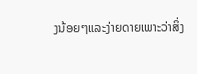ງນ້ອຍໆແລະງ່າຍດາຍເພາະວ່າສິ່ງ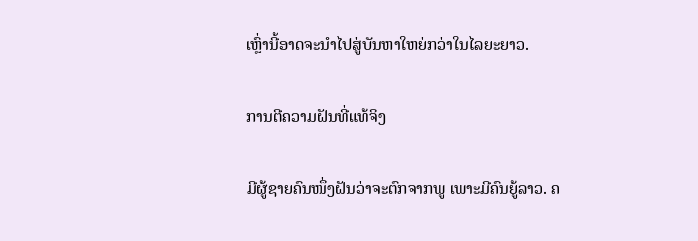ເຫຼົ່ານີ້ອາດຈະນໍາໄປສູ່ບັນຫາໃຫຍ່ກວ່າໃນໄລຍະຍາວ.

ການຕີຄວາມຝັນທີ່ແທ້ຈິງ

ມີຜູ້ຊາຍຄົນໜຶ່ງຝັນວ່າຈະຕົກຈາກພູ ເພາະມີຄົນຍູ້ລາວ. ຄ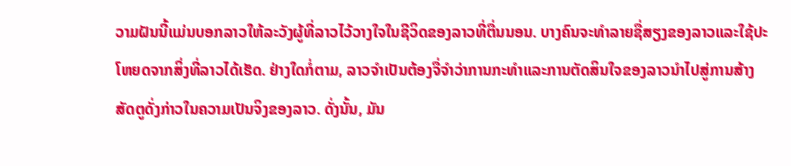ວາມຝັນນີ້ແມ່ນບອກລາວໃຫ້ລະວັງຜູ້ທີ່ລາວໄວ້ວາງໃຈໃນຊີວິດຂອງລາວທີ່ຕື່ນນອນ. ບາງຄົນຈະທໍາລາຍຊື່ສຽງຂອງລາວແລະໃຊ້ປະໂຫຍດຈາກສິ່ງທີ່ລາວໄດ້ເຮັດ. ຢ່າງໃດກໍ່ຕາມ, ລາວຈໍາເປັນຕ້ອງຈື່ຈໍາວ່າການກະທໍາແລະການຕັດສິນໃຈຂອງລາວນໍາໄປສູ່ການສ້າງສັດຕູດັ່ງກ່າວໃນຄວາມເປັນຈິງຂອງລາວ. ດັ່ງນັ້ນ, ມັນ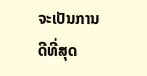ຈະເປັນການດີທີ່ສຸດ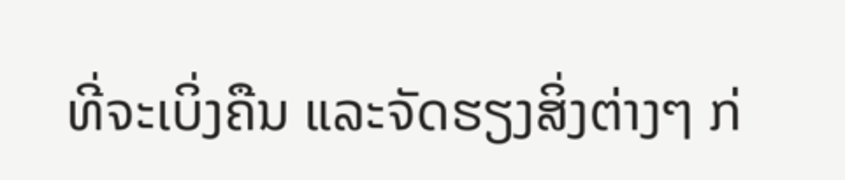ທີ່ຈະເບິ່ງຄືນ ແລະຈັດຮຽງສິ່ງຕ່າງໆ ກ່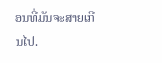ອນທີ່ມັນຈະສາຍເກີນໄປ.